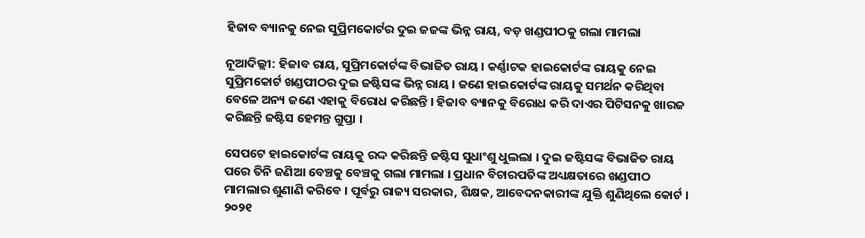ହିଜାବ ବ୍ୟାନକୁ ନେଇ ସୁପ୍ରିମକୋର୍ଟର ଦୁଇ ଜଜଙ୍କ ଭିନ୍ନ ରାୟ, ବଡ଼ ଖଣ୍ଡପୀଠକୁ ଗଲା ମାମଲା

ନୂଆଦିଲ୍ଲୀ: ହିଜାବ ରାୟ, ସୁପ୍ରିମକୋର୍ଟଙ୍କ ବିଭାଜିତ ରାୟ । କର୍ଣ୍ଣାଟକ ହାଇକୋର୍ଟଙ୍କ ରାୟକୁ ନେଇ ସୁପ୍ରିମକୋର୍ଟ ଖଣ୍ଡପୀଠର ଦୁଇ ଜଷ୍ଟିସଙ୍କ ଭିନ୍ନ ରାୟ । ଜଣେ ହାଇକୋର୍ଟଙ୍କ ରାୟକୁ ସମର୍ଥନ କରିଥିବା ବେଳେ ଅନ୍ୟ ଜଣେ ଏହାକୁ ବିରୋଧ କରିଛନ୍ତି । ହିଜାବ ବ୍ୟାନକୁ ବିରୋଧ କରି ଦାଏର ପିଟିସନକୁ ଖାରଜ କରିଛନ୍ତି ଜଷ୍ଟିସ ହେମନ୍ତ ଗୁପ୍ତା ।

ସେପଟେ ହାଇକୋର୍ଟଙ୍କ ରାୟକୁ ରଦ୍ଦ କରିଛନ୍ତି ଜଷ୍ଟିସ ସୁଧାଂଶୁ ଧୁଲଲା । ଦୁଇ ଜଷ୍ଟିସଙ୍କ ବିଭାଜିତ ରାୟ ପରେ ତିନି ଜଣିଆ ବେଞ୍ଚକୁ ବେଞ୍ଚକୁ ଗଲା ମାମଲା । ପ୍ରଧାନ ବିଚାରପତିଙ୍କ ଅଧ୍ୟକ୍ଷତାରେ ଖଣ୍ଡପୀଠ ମାମଲାର ଶୁଣାଣି କରିବେ । ପୂର୍ବରୁ ରାଜ୍ୟ ସରକାର, ଶିକ୍ଷକ, ଆବେଦନକାରୀଙ୍କ ଯୁକ୍ତି ଶୁଣିଥିଲେ କୋର୍ଟ । ୨୦୨୧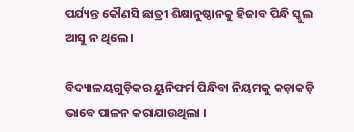ପର୍ଯ୍ୟନ୍ତ କୌଣସି ଛାତ୍ରୀ ଶିକ୍ଷାନୁଷ୍ଠାନକୁ ହିଜାବ ପିନ୍ଧି ସ୍କୁଲ ଆସୁ ନ ଥିଲେ ।

ବିଦ୍ୟାଳୟଗୁଡ଼ିକର ୟୁନିଫର୍ମ ପିନ୍ଧିବା ନିୟମକୁ କଡ଼ାକଡ଼ି ଭାବେ ପାଳନ କରାଯାଉଥିଲା ।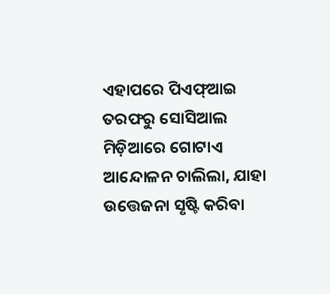ଏହାପରେ ପିଏଫ୍ଆଇ ତରଫରୁ ସୋସିଆଲ ମିଡ଼ିଆରେ ଗୋଟାଏ ଆନ୍ଦୋଳନ ଚାଲିଲା, ଯାହା ଉତ୍ତେଜନା ସୃଷ୍ଟି କରିବା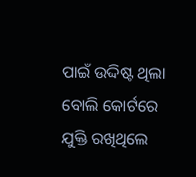ପାଇଁ ଉଦ୍ଦିଷ୍ଟ ଥିଲା ବୋଲି କୋର୍ଟରେ ଯୁକ୍ତି ରଖିଥିଲେ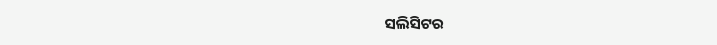ସଲିସିଟର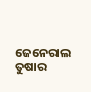ଜେନେରାଲ ତୁଷାର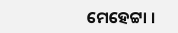ମେହେଟ୍ଟା ।